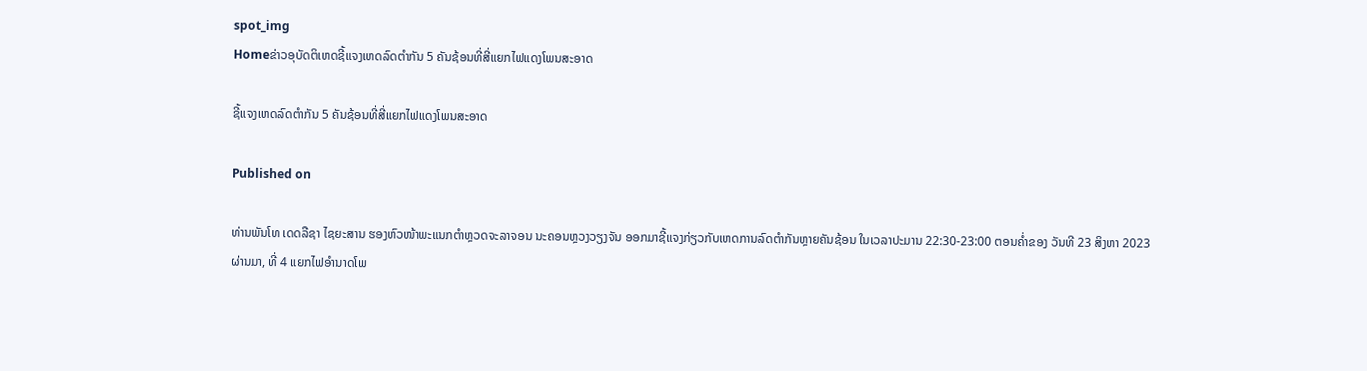spot_img
Homeຂ່າວອຸບັດຕິເຫດຊີ້ແຈງເຫດລົດຕໍາກັນ 5 ຄັນຊ້ອນທີ່ສີ່ແຍກໄຟແດງໂພນສະອາດ

ຊີ້ແຈງເຫດລົດຕໍາກັນ 5 ຄັນຊ້ອນທີ່ສີ່ແຍກໄຟແດງໂພນສະອາດ

Published on

ທ່ານພັນໂທ ເດດລືຊາ ໄຊຍະສານ ຮອງຫົວໜ້າພະແນກຕຳຫຼວດຈະລາຈອນ ນະຄອນຫຼວງວຽງຈັນ ອອກມາຊີ້ແຈງກ່ຽວກັບເຫດການລົດຕຳກັນຫຼາຍຄັນຊ້ອນ ໃນເວລາປະມານ 22:30-23:00 ຕອນຄໍ່າຂອງ ວັນທີ 23 ສິງຫາ 2023 ຜ່ານມາ, ທີ່ 4 ແຍກໄຟອຳນາດໂພ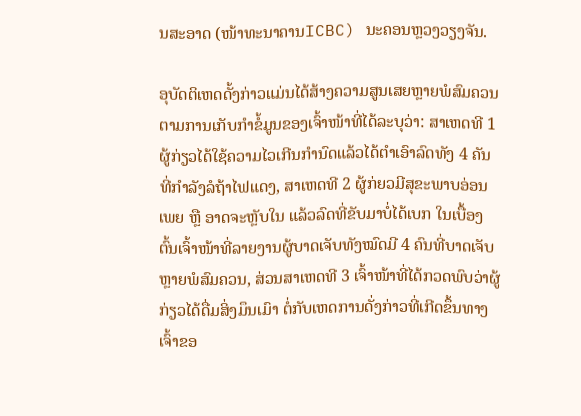ນສະອາດ (ໜ້າທະນາຄານICBC) ນະຄອນຫຼວງວຽງຈັນ.

ອຸບັດຕິເຫດດັ້ງກ່າວແມ່ນໄດ້ສ້າງຄວາມສູນເສຍຫຼາຍພໍສົມຄວນ ຕາມການເກັບກຳຂໍ້ມູນຂອງເຈົ້າໜ້າທີ່ໄດ້ລະບຸວ່າ: ສາເຫດທີ 1 ຜູ້ກ່ຽວໄດ້ໃຊ້ຄວາມໄວເກີນກຳນົດແລ້ວໄດ້ຕຳເອົາລົດທັງ 4 ຄັນທີ່ກຳລັງລໍຖ້າໄຟແດງ, ສາເຫດທີ 2 ຜູ້ກ່ຍວມີສຸຂະພາບອ່ອນເພຍ ຫຼື ອາດຈະຫຼັບໃນ ແລ້ວລົດທີ່ຂັບມາບໍ່ໄດ້ເບກ ໃນເບື້ອງຕົ້ນເຈົ້າໜ້າທີ່ລາຍງານຜູ້ບາດເຈັບທັງໝົດມີ 4 ຄົນທີ່ບາດເຈັບຫຼາຍພໍສົມຄວນ, ສ່ວນສາເຫດທີ 3 ເຈົ້າໜ້າທີ່ໄດ້ກວດພົບວ່າຜູ້ກ່ຽວໄດ້ດື່ມສິ່ງມຶນເມົາ ຕໍ່ກັບເຫດການດັ່ງກ່າວທີ່ເກີດຂຶ້ນທາງເຈົ້າຂອ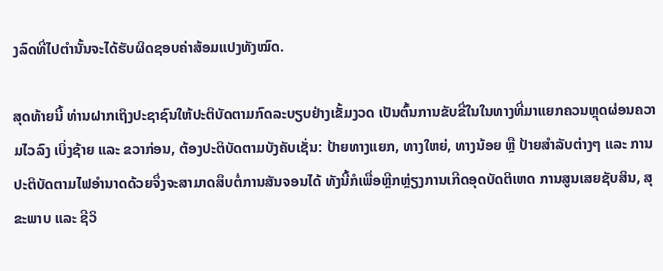ງລົດທີ່ໄປຕຳນັ້ນຈະໄດ້ຮັບຜິດຊອບຄ່າສ້ອມແປງທັງໝົດ.

ສຸດທ້າຍນີ້ ທ່ານຝາກເຖິງປະຊາຊົນໃຫ້ປະຕິບັດຕາມກົດລະບຽບຢ່າງເຂັ້ມງວດ ເປັນຕົ້ນການຂັບຂີ່ໃນໃນທາງທີ່ມາແຍກຄວນຫຼຸດຜ່ອນຄວາມໄວລົງ ເບິ່ງຊ້າຍ ແລະ ຂວາກ່ອນ, ຕ້ອງປະຕິບັດຕາມບັງຄັບເຊັ່ນ: ປ້າຍທາງແຍກ, ທາງໃຫຍ່, ທາງນ້ອຍ ຫຼື ປ້າຍສຳລັບຕ່າງໆ ແລະ ການປະຕິບັດຕາມໄຟອຳນາດດ້ວຍຈຶ່ງຈະສາມາດສຶບຕໍ່ການສັນຈອນໄດ້ ທັງນີ້ກໍເພື່ອຫຼີກຫຼ່ຽງການເກີດອຸດບັດຕິເຫດ ການສູນເສຍຊັບສິນ, ສຸຂະພາບ ແລະ ຊີວິ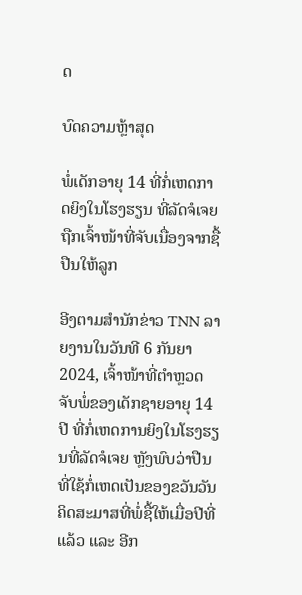ດ

ບົດຄວາມຫຼ້າສຸດ

ພໍ່ເດັກອາຍຸ 14 ທີ່ກໍ່ເຫດກາດຍິງໃນໂຮງຮຽນ ທີ່ລັດຈໍເຈຍຖືກເຈົ້າໜ້າທີ່ຈັບເນື່ອງຈາກຊື້ປືນໃຫ້ລູກ

ອີງຕາມສຳນັກຂ່າວ TNN ລາຍງານໃນວັນທີ 6 ກັນຍາ 2024, ເຈົ້າໜ້າທີ່ຕຳຫຼວດຈັບພໍ່ຂອງເດັກຊາຍອາຍຸ 14 ປີ ທີ່ກໍ່ເຫດການຍິງໃນໂຮງຮຽນທີ່ລັດຈໍເຈຍ ຫຼັງພົບວ່າປືນທີ່ໃຊ້ກໍ່ເຫດເປັນຂອງຂວັນວັນຄິດສະມາສທີ່ພໍ່ຊື້ໃຫ້ເມື່ອປີທີ່ແລ້ວ ແລະ ອີກ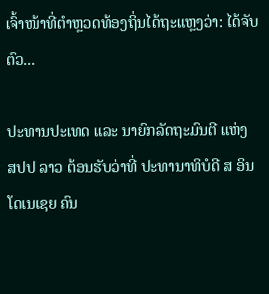ເຈົ້າໜ້າທີ່ຕຳຫຼວດທ້ອງຖິ່ນໄດ້ຖະແຫຼງວ່າ: ໄດ້ຈັບຕົວ...

ປະທານປະເທດ ແລະ ນາຍົກລັດຖະມົນຕີ ແຫ່ງ ສປປ ລາວ ຕ້ອນຮັບວ່າທີ່ ປະທານາທິບໍດີ ສ ອິນໂດເນເຊຍ ຄົນ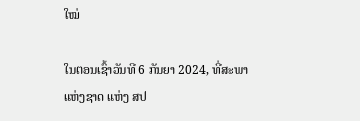ໃໝ່

ໃນຕອນເຊົ້າວັນທີ 6 ກັນຍາ 2024, ທີ່ສະພາແຫ່ງຊາດ ແຫ່ງ ສປ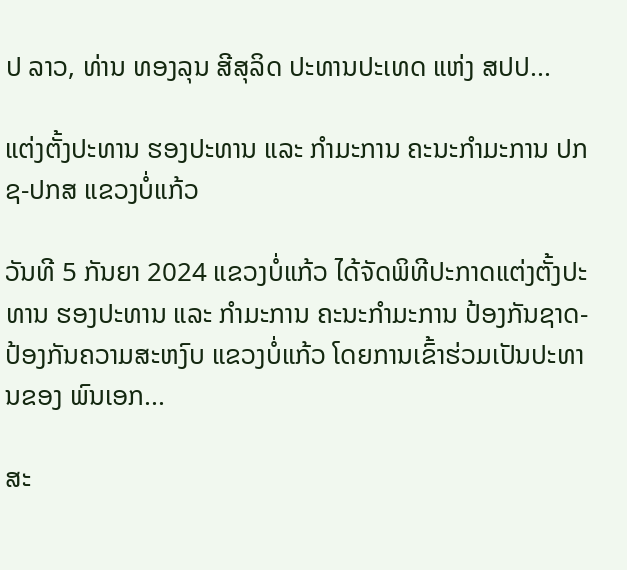ປ ລາວ, ທ່ານ ທອງລຸນ ສີສຸລິດ ປະທານປະເທດ ແຫ່ງ ສປປ...

ແຕ່ງຕັ້ງປະທານ ຮອງປະທານ ແລະ ກຳມະການ ຄະນະກຳມະການ ປກຊ-ປກສ ແຂວງບໍ່ແກ້ວ

ວັນທີ 5 ກັນຍາ 2024 ແຂວງບໍ່ແກ້ວ ໄດ້ຈັດພິທີປະກາດແຕ່ງຕັ້ງປະທານ ຮອງປະທານ ແລະ ກຳມະການ ຄະນະກຳມະການ ປ້ອງກັນຊາດ-ປ້ອງກັນຄວາມສະຫງົບ ແຂວງບໍ່ແກ້ວ ໂດຍການເຂົ້າຮ່ວມເປັນປະທານຂອງ ພົນເອກ...

ສະ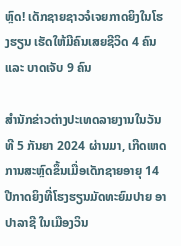ຫຼົດ! ເດັກຊາຍຊາວຈໍເຈຍກາດຍິງໃນໂຮງຮຽນ ເຮັດໃຫ້ມີຄົນເສຍຊີວິດ 4 ຄົນ ແລະ ບາດເຈັບ 9 ຄົນ

ສຳນັກຂ່າວຕ່າງປະເທດລາຍງານໃນວັນທີ 5 ກັນຍາ 2024 ຜ່ານມາ, ເກີດເຫດການສະຫຼົດຂຶ້ນເມື່ອເດັກຊາຍອາຍຸ 14 ປີກາດຍິງທີ່ໂຮງຮຽນມັດທະຍົມປາຍ ອາປາລາຊີ ໃນເມືອງວິນ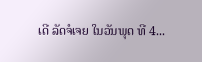ເດີ ລັດຈໍເຈຍ ໃນວັນພຸດ ທີ 4...